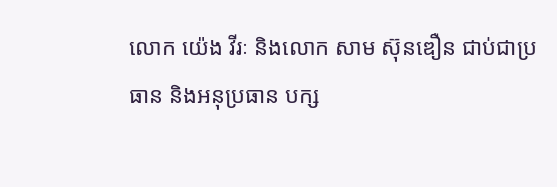លោក យ៉េង វីរៈ និងលោក សាម ស៊ុនឌឿន ជាប់ជាប្រធាន និងអនុប្រធាន បក្ស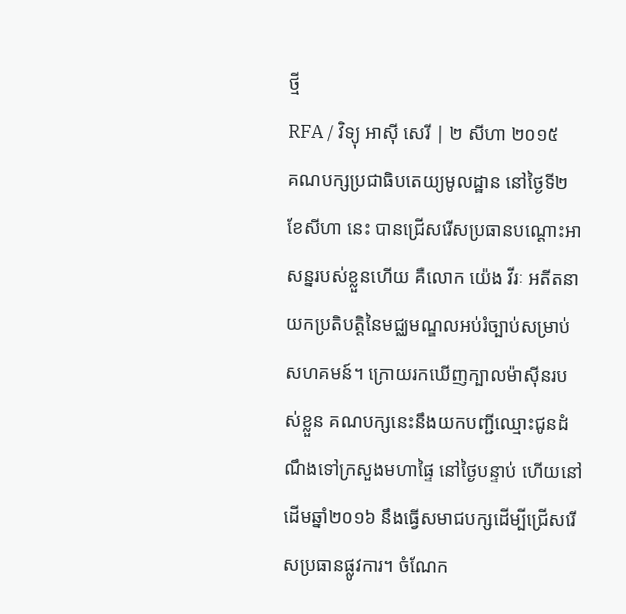ថ្មី
RFA / វិទ្យុ អាស៊ី សេរី | ២ សីហា ២០១៥
គណបក្សប្រជាធិបតេយ្យមូលដ្ឋាន នៅថ្ងៃទី២ ខែសីហា នេះ បានជ្រើសរើសប្រធានបណ្ដោះអាសន្នរបស់ខ្លួនហើយ គឺលោក យ៉េង វីរៈ អតីតនាយកប្រតិបត្តិនៃមជ្ឈមណ្ឌលអប់រំច្បាប់សម្រាប់សហគមន៍។ ក្រោយរកឃើញក្បាលម៉ាស៊ីនរបស់ខ្លួន គណបក្សនេះនឹងយកបញ្ជីឈ្មោះជូនដំណឹងទៅក្រសួងមហាផ្ទៃ នៅថ្ងៃបន្ទាប់ ហើយនៅដើមឆ្នាំ២០១៦ នឹងធ្វើសមាជបក្សដើម្បីជ្រើសរើសប្រធានផ្លូវការ។ ចំណែក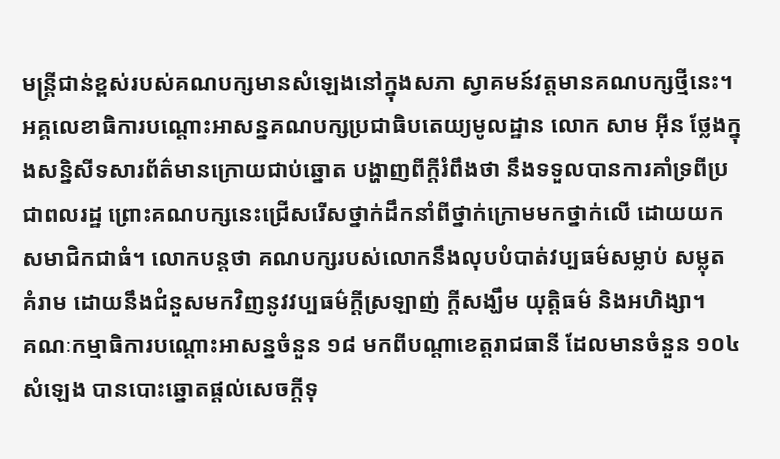មន្ត្រីជាន់ខ្ពស់របស់គណបក្សមានសំឡេងនៅក្នុងសភា ស្វាគមន៍វត្តមានគណបក្សថ្មីនេះ។
អគ្គលេខាធិការបណ្ដោះអាសន្នគណបក្សប្រជាធិបតេយ្យមូលដ្ឋាន លោក សាម អ៊ីន ថ្លែងក្នុងសន្និសីទសារព័ត៌មានក្រោយជាប់ឆ្នោត បង្ហាញពីក្តីរំពឹងថា នឹងទទួលបានការគាំទ្រពីប្រជាពលរដ្ឋ ព្រោះគណបក្សនេះជ្រើសរើសថ្នាក់ដឹកនាំពីថ្នាក់ក្រោមមកថ្នាក់លើ ដោយយកសមាជិកជាធំ។ លោកបន្តថា គណបក្សរបស់លោកនឹងលុបបំបាត់វប្បធម៌សម្លាប់ សម្លុត គំរាម ដោយនឹងជំនួសមកវិញនូវវប្បធម៌ក្តីស្រឡាញ់ ក្តីសង្ឃឹម យុត្តិធម៌ និងអហិង្សា។
គណៈកម្មាធិការបណ្ដោះអាសន្នចំនួន ១៨ មកពីបណ្ដាខេត្តរាជធានី ដែលមានចំនួន ១០៤សំឡេង បានបោះឆ្នោតផ្តល់សេចក្តីទុ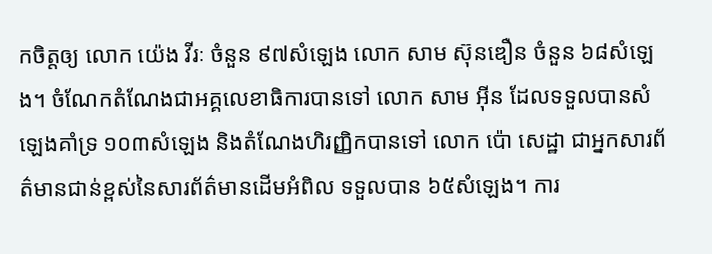កចិត្តឲ្យ លោក យ៉េង វីរៈ ចំនួន ៩៧សំឡេង លោក សាម ស៊ុនឌឿន ចំនួន ៦៨សំឡេង។ ចំណែកតំណែងជាអគ្គលេខាធិការបានទៅ លោក សាម អ៊ីន ដែលទទួលបានសំឡេងគាំទ្រ ១០៣សំឡេង និងតំណែងហិរញ្ញិកបានទៅ លោក ប៉ោ សេដ្ឋា ជាអ្នកសារព័ត៌មានជាន់ខ្ពស់នៃសារព័ត៌មានដើមអំពិល ទទួលបាន ៦៥សំឡេង។ ការ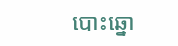បោះឆ្នោ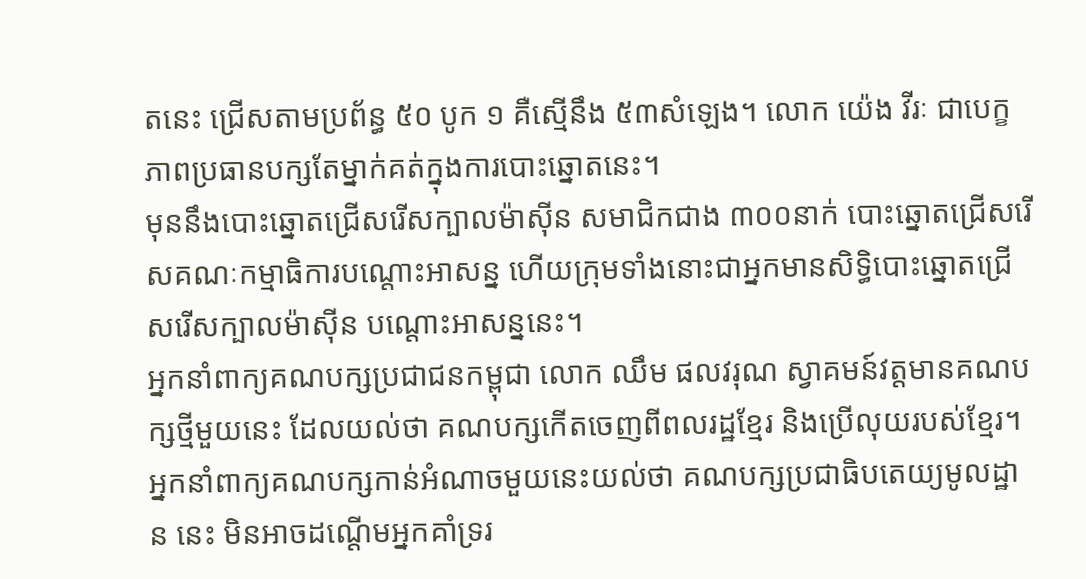តនេះ ជ្រើសតាមប្រព័ន្ធ ៥០ បូក ១ គឺស្មើនឹង ៥៣សំឡេង។ លោក យ៉េង វីរៈ ជាបេក្ខភាពប្រធានបក្សតែម្នាក់គត់ក្នុងការបោះឆ្នោតនេះ។
មុននឹងបោះឆ្នោតជ្រើសរើសក្បាលម៉ាស៊ីន សមាជិកជាង ៣០០នាក់ បោះឆ្នោតជ្រើសរើសគណៈកម្មាធិការបណ្ដោះអាសន្ន ហើយក្រុមទាំងនោះជាអ្នកមានសិទ្ធិបោះឆ្នោតជ្រើសរើសក្បាលម៉ាស៊ីន បណ្ដោះអាសន្ននេះ។
អ្នកនាំពាក្យគណបក្សប្រជាជនកម្ពុជា លោក ឈឹម ផលវរុណ ស្វាគមន៍វត្តមានគណបក្សថ្មីមួយនេះ ដែលយល់ថា គណបក្សកើតចេញពីពលរដ្ឋខ្មែរ និងប្រើលុយរបស់ខ្មែរ។ អ្នកនាំពាក្យគណបក្សកាន់អំណាចមួយនេះយល់ថា គណបក្សប្រជាធិបតេយ្យមូលដ្ឋាន នេះ មិនអាចដណ្ដើមអ្នកគាំទ្ររ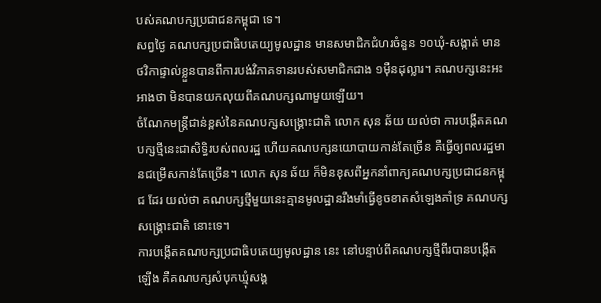បស់គណបក្សប្រជាជនកម្ពុជា ទេ។
សព្វថ្ងៃ គណបក្សប្រជាធិបតេយ្យមូលដ្ឋាន មានសមាជិកជំហរចំនួន ១០ឃុំ-សង្កាត់ មានថវិកាផ្ទាល់ខ្លួនបានពីការបង់វិភាគទានរបស់សមាជិកជាង ១ម៉ឺនដុល្លារ។ គណបក្សនេះអះអាងថា មិនបានយកលុយពីគណបក្សណាមួយឡើយ។
ចំណែកមន្ត្រីជាន់ខ្ពស់នៃគណបក្សសង្គ្រោះជាតិ លោក សុន ឆ័យ យល់ថា ការបង្កើតគណបក្សថ្មីនេះជាសិទ្ធិរបស់ពលរដ្ឋ ហើយគណបក្សនយោបាយកាន់តែច្រើន គឺធ្វើឲ្យពលរដ្ឋមានជម្រើសកាន់តែច្រើន។ លោក សុន ឆ័យ ក៏មិនខុសពីអ្នកនាំពាក្យគណបក្សប្រជាជនកម្ពុជ ដែរ យល់ថា គណបក្សថ្មីមួយនេះគ្មានមូលដ្ឋានរឹងមាំធ្វើខូចខាតសំឡេងគាំទ្រ គណបក្សសង្គ្រោះជាតិ នោះទេ។
ការបង្កើតគណបក្សប្រជាធិបតេយ្យមូលដ្ឋាន នេះ នៅបន្ទាប់ពីគណបក្សថ្មីពីរបានបង្កើតឡើង គឺគណបក្សសំបុកឃ្មុំសង្គ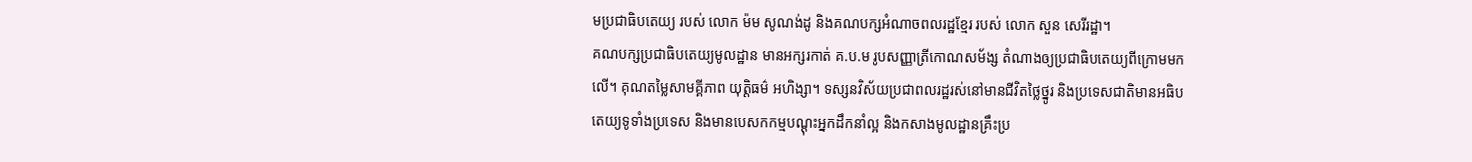មប្រជាធិបតេយ្យ របស់ លោក ម៉ម សូណង់ដូ និងគណបក្សអំណាចពលរដ្ឋខ្មែរ របស់ លោក សួន សេរីរដ្ឋា។
គណបក្សប្រជាធិបតេយ្យមូលដ្ឋាន មានអក្សរកាត់ គ.ប.ម រូបសញ្ញាត្រីកោណសម័ង្ស តំណាងឲ្យប្រជាធិបតេយ្យពីក្រោមមកលើ។ គុណតម្លៃសាមគ្គីភាព យុត្តិធម៌ អហិង្សា។ ទស្សនវិស័យប្រជាពលរដ្ឋរស់នៅមានជីវិតថ្លៃថ្នូរ និងប្រទេសជាតិមានអធិបតេយ្យទូទាំងប្រទេស និងមានបេសកកម្មបណ្ដុះអ្នកដឹកនាំល្អ និងកសាងមូលដ្ឋានគ្រឹះប្រ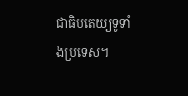ជាធិបតេយ្យទូទាំងប្រទេស។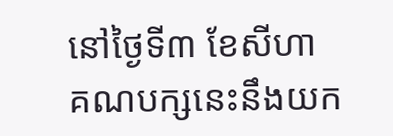នៅថ្ងៃទី៣ ខែសីហា គណបក្សនេះនឹងយក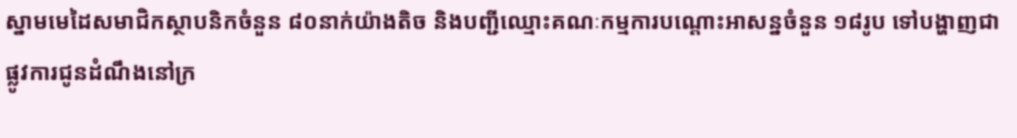ស្នាមមេដៃសមាជិកស្ថាបនិកចំនួន ៨០នាក់យ៉ាងតិច និងបញ្ជីឈ្មោះគណៈកម្មការបណ្ដោះអាសន្នចំនួន ១៨រូប ទៅបង្ហាញជាផ្លូវការជូនដំណឹងនៅក្រ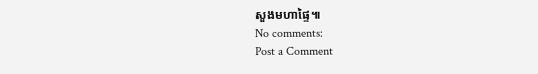សួងមហាផ្ទៃ៕
No comments:
Post a Comment